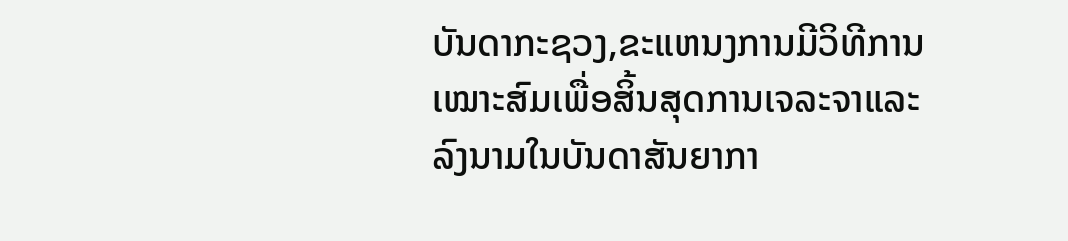ບັນດາກະຊວງ,ຂະແຫນງການມີວິທີການເໝາະສົມເພື່ອສິ້ນສຸດການເຈລະຈາແລະລົງນາມໃນບັນດາສັນຍາກາ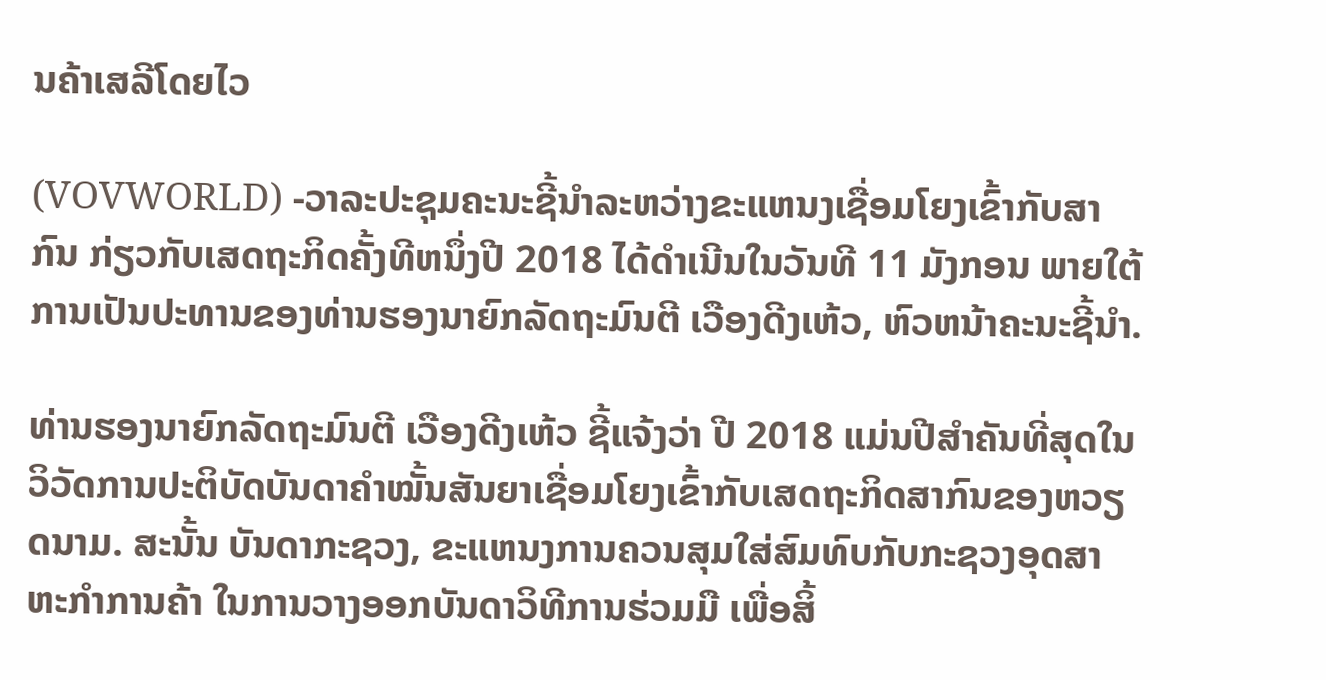ນຄ້າເສລີໂດຍໄວ

(VOVWORLD) -ວາລະປະຊຸມຄະນະຊີ້ນຳລະຫວ່າງຂະແຫນງເຊື່ອມໂຍງເຂົ້າກັບສາກົນ ກ່ຽວກັບເສດຖະກິດຄັ້ງທີຫນຶ່ງປີ 2018 ໄດ້ດຳເນີນໃນວັນທີ 11 ມັງກອນ ພາຍໃຕ້ການເປັນປະທານຂອງທ່ານຮອງນາຍົກລັດຖະມົນຕີ ເວືອງດີງເຫ້ວ, ຫົວຫນ້າຄະນະຊີ້ນຳ.

ທ່ານຮອງນາຍົກລັດຖະມົນຕີ ເວືອງດີງເຫ້ວ ຊີ້ແຈ້ງວ່າ ປີ 2018 ແມ່ນປີສຳຄັນທີ່ສຸດໃນວິວັດການປະຕິບັດບັນດາຄຳໝັ້ນສັນຍາເຊື່ອມໂຍງເຂົ້າກັບເສດຖະກິດສາກົນຂອງຫວຽດນາມ. ສະນັ້ນ ບັນດາກະຊວງ, ຂະແຫນງການຄວນສຸມໃສ່ສົມທົບກັບກະຊວງອຸດສາຫະກຳການຄ້າ ໃນການວາງອອກບັນດາວິທີການຮ່ວມມື ເພື່ອສິ້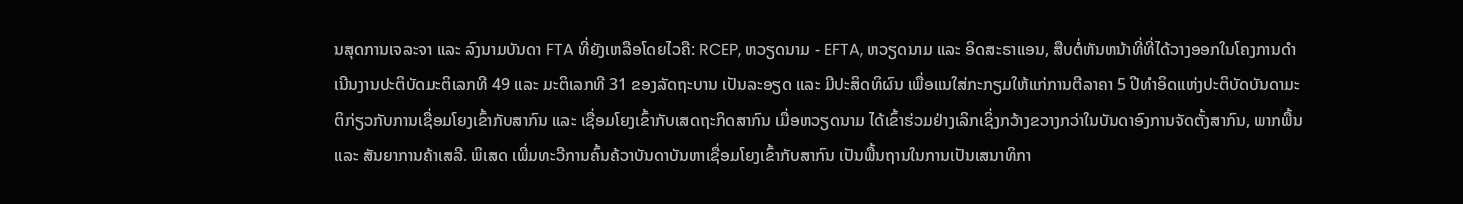ນສຸດການເຈລະຈາ ແລະ ລົງນາມບັນດາ FTA ທີ່ຍັງເຫລືອໂດຍໄວຄື: RCEP, ຫວຽດນາມ - EFTA, ຫວຽດນາມ ແລະ ອິດສະຣາແອນ, ສືບຕໍ່ຫັນຫນ້າທີ່ທີ່ໄດ້ວາງອອກໃນໂຄງການດຳເນີນງານປະຕິບັດມະຕິເລກທີ 49 ແລະ ມະຕິເລກທີ 31 ຂອງລັດຖະບານ ເປັນລະອຽດ ແລະ ມີປະສິດທິຜົນ ເພື່ອແນໃສ່ກະກຽມໃຫ້ແກ່ການຕີລາຄາ 5 ປີທຳອິດແຫ່ງປະຕິບັດບັນດາມະຕິກ່ຽວກັບການເຊື່ອມໂຍງເຂົ້າກັບສາກົນ ແລະ ເຊື່ອມໂຍງເຂົ້າກັບເສດຖະກິດສາກົນ ເມື່ອຫວຽດນາມ ໄດ້ເຂົ້າຮ່ວມຢ່າງເລິກເຊິ່ງກວ້າງຂວາງກວ່າໃນບັນດາອົງການຈັດຕັ້ງສາກົນ, ພາກພື້ນ ແລະ ສັນຍາການຄ້າເສລີ. ພິເສດ ເພີ່ມທະວີການຄົ້ນຄ້ວາບັນດາບັນຫາເຊື່ອມໂຍງເຂົ້າກັບສາກົນ ເປັນພື້ນຖານໃນການເປັນເສນາທິກາ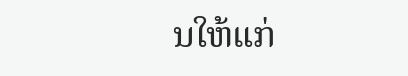ນໃຫ້ແກ່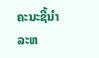ຄະນະຊີ້ນຳລະຫ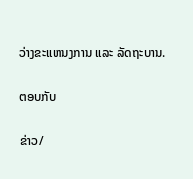ວ່າງຂະແຫນງການ ແລະ ລັດຖະບານ.

ຕອບກັບ

ຂ່າວ/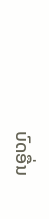ບົດອື່ນ